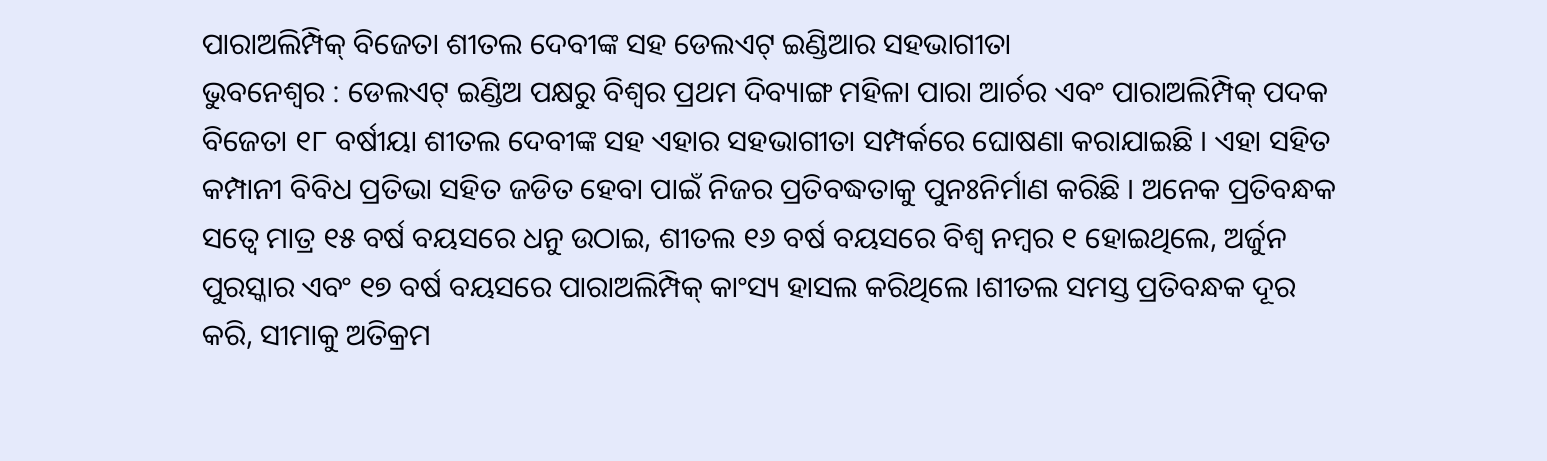ପାରାଅଲିମ୍ପିକ୍ ବିଜେତା ଶୀତଲ ଦେବୀଙ୍କ ସହ ଡେଲଏଟ୍ ଇଣ୍ଡିଆର ସହଭାଗୀତା
ଭୁବନେଶ୍ୱର : ଡେଲଏଟ୍ ଇଣ୍ଡିଅ ପକ୍ଷରୁ ବିଶ୍ୱର ପ୍ରଥମ ଦିବ୍ୟାଙ୍ଗ ମହିଳା ପାରା ଆର୍ଚର ଏବଂ ପାରାଅଲିମ୍ପିକ୍ ପଦକ ବିଜେତା ୧୮ ବର୍ଷୀୟା ଶୀତଲ ଦେବୀଙ୍କ ସହ ଏହାର ସହଭାଗୀତା ସମ୍ପର୍କରେ ଘୋଷଣା କରାଯାଇଛି । ଏହା ସହିତ କମ୍ପାନୀ ବିବିଧ ପ୍ରତିଭା ସହିତ ଜଡିତ ହେବା ପାଇଁ ନିଜର ପ୍ରତିବଦ୍ଧତାକୁ ପୁନଃନିର୍ମାଣ କରିଛି । ଅନେକ ପ୍ରତିବନ୍ଧକ ସତ୍ୱେ ମାତ୍ର ୧୫ ବର୍ଷ ବୟସରେ ଧନୁ ଉଠାଇ, ଶୀତଲ ୧୬ ବର୍ଷ ବୟସରେ ବିଶ୍ୱ ନମ୍ବର ୧ ହୋଇଥିଲେ, ଅର୍ଜୁନ ପୁରସ୍କାର ଏବଂ ୧୭ ବର୍ଷ ବୟସରେ ପାରାଅଲିମ୍ପିକ୍ କାଂସ୍ୟ ହାସଲ କରିଥିଲେ ।ଶୀତଲ ସମସ୍ତ ପ୍ରତିବନ୍ଧକ ଦୂର କରି, ସୀମାକୁ ଅତିକ୍ରମ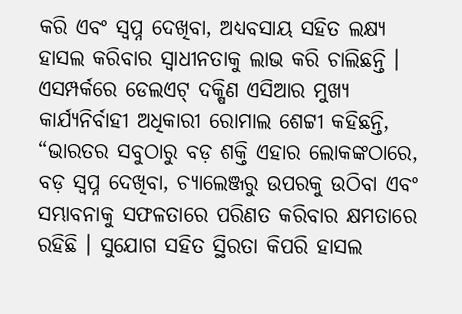କରି ଏବଂ ସ୍ୱପ୍ନ ଦେଖିବା, ଅଧ୍ୟବସାୟ ସହିତ ଲକ୍ଷ୍ୟ ହାସଲ କରିବାର ସ୍ୱାଧୀନତାକୁ ଲାଭ କରି ଚାଲିଛନ୍ତି ।
ଏସମ୍ପର୍କରେ ଡେଲଏଟ୍ ଦକ୍ଷିଣ ଏସିଆର ମୁଖ୍ୟ କାର୍ଯ୍ୟନିର୍ବାହୀ ଅଧିକାରୀ ରୋମାଲ ଶେଟ୍ଟୀ କହିଛନ୍ତି, “ଭାରତର ସବୁଠାରୁ ବଡ଼ ଶକ୍ତି ଏହାର ଲୋକଙ୍କଠାରେ, ବଡ଼ ସ୍ୱପ୍ନ ଦେଖିବା, ଚ୍ୟାଲେଞ୍ଜରୁ ଉପରକୁ ଉଠିବା ଏବଂ ସମ୍ଭାବନାକୁ ସଫଳତାରେ ପରିଣତ କରିବାର କ୍ଷମତାରେ ରହିଛି । ସୁଯୋଗ ସହିତ ସ୍ଥିରତା କିପରି ହାସଲ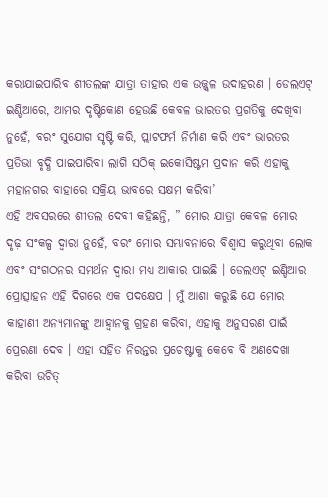କରାଯାଇପାରିବ ଶୀତଲଙ୍କ ଯାତ୍ରା ତାହାର ଏକ ଉଜ୍ଜ୍ୱଳ ଉଦାହରଣ । ଡେଲଏଟ୍ ଇଣ୍ଡିଆରେ, ଆମର ଦୃଷ୍ଟିକୋଣ ହେଉଛି କେବଳ ଭାରତର ପ୍ରଗତିକୁ ଦେଖିବା ନୁହେଁ, ବରଂ ସୁଯୋଗ ସୃଷ୍ଟି କରି, ପ୍ଲାଟଫର୍ମ ନିର୍ମାଣ କରି ଏବଂ ଭାରତର ପ୍ରତିଭା ବୃଦ୍ଧି ପାଇପାରିବା ଲାଗି ସଠିକ୍ ଇକୋସିଷ୍ଟମ ପ୍ରଦାନ କରି ଏହାକୁ ମହାନଗର ବାହାରେ ସକ୍ରିୟ ଭାବରେ ସକ୍ଷମ କରିବା’
ଏହି ଅବସରରେ ଶୀତଲ ଦେବୀ କହିଛନ୍ତି, ” ମୋର ଯାତ୍ରା କେବଳ ମୋର ଦୃଢ଼ ସଂକଳ୍ପ ଦ୍ୱାରା ନୁହେଁ, ବରଂ ମୋର ସମ୍ଭାବନାରେ ବିଶ୍ୱାସ କରୁଥିବା ଲୋକ ଏବଂ ସଂଗଠନର ସମର୍ଥନ ଦ୍ୱାରା ମଧ୍ୟ ଆକାର ପାଇଛି । ଡେଲଏଟ୍ ଇଣ୍ଡିଆର ପ୍ରୋତ୍ସାହନ ଏହି ଦିଗରେ ଏକ ପଦକ୍ଷେପ । ମୁଁ ଆଶା କରୁଛି ଯେ ମୋର କାହାଣୀ ଅନ୍ୟମାନଙ୍କୁ ଆହ୍ୱାନକୁ ଗ୍ରହଣ କରିବା, ଏହାକୁ ଅନୁସରଣ ପାଇଁ ପ୍ରେରଣା ଦେବ । ଏହା ସହିତ ନିରନ୍ତର ପ୍ରଚେଷ୍ଟାକୁ କେବେ ବି ଅଣଦେଖା କରିବା ଉଚିତ୍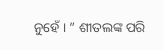ନୁହେଁ । ” ଶୀତଲଙ୍କ ପରି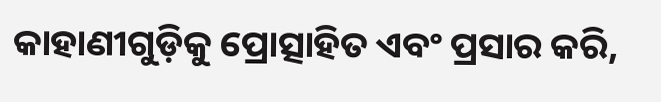କାହାଣୀଗୁଡ଼ିକୁ ପ୍ରୋତ୍ସାହିତ ଏବଂ ପ୍ରସାର କରି,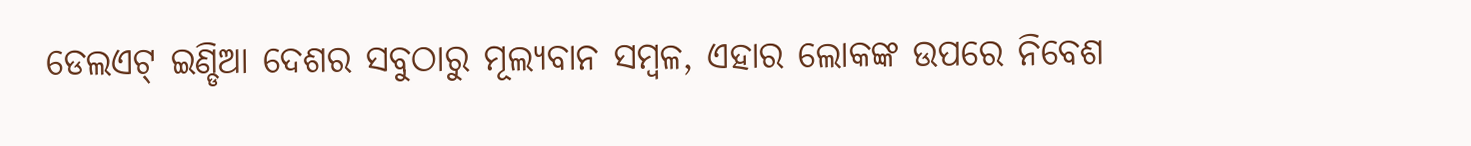ଡେଲଏଟ୍ ଇଣ୍ଡିଆ ଦେଶର ସବୁଠାରୁ ମୂଲ୍ୟବାନ ସମ୍ବଳ, ଏହାର ଲୋକଙ୍କ ଉପରେ ନିବେଶ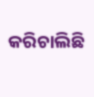କରିଚାଲିଛି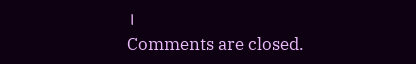।
Comments are closed.